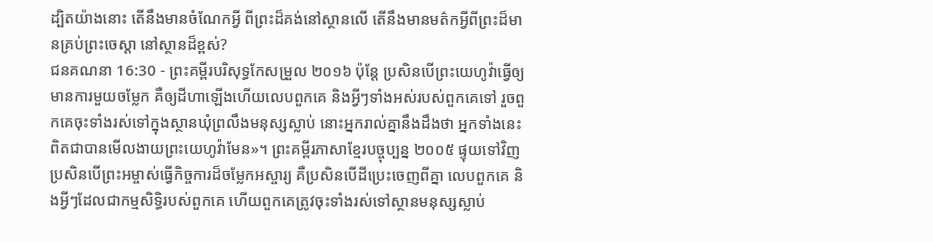ដ្បិតយ៉ាងនោះ តើនឹងមានចំណែកអ្វី ពីព្រះដ៏គង់នៅស្ថានលើ តើនឹងមានមត៌កអ្វីពីព្រះដ៏មានគ្រប់ព្រះចេស្តា នៅស្ថានដ៏ខ្ពស់?
ជនគណនា 16:30 - ព្រះគម្ពីរបរិសុទ្ធកែសម្រួល ២០១៦ ប៉ុន្ដែ ប្រសិនបើព្រះយេហូវ៉ាធ្វើឲ្យមានការមួយចម្លែក គឺឲ្យដីហាឡើងហើយលេបពួកគេ និងអ្វីៗទាំងអស់របស់ពួកគេទៅ រួចពួកគេចុះទាំងរស់ទៅក្នុងស្ថានឃុំព្រលឹងមនុស្សស្លាប់ នោះអ្នករាល់គ្នានឹងដឹងថា អ្នកទាំងនេះពិតជាបានមើលងាយព្រះយេហូវ៉ាមែន»។ ព្រះគម្ពីរភាសាខ្មែរបច្ចុប្បន្ន ២០០៥ ផ្ទុយទៅវិញ ប្រសិនបើព្រះអម្ចាស់ធ្វើកិច្ចការដ៏ចម្លែកអស្ចារ្យ គឺប្រសិនបើដីប្រេះចេញពីគ្នា លេបពួកគេ និងអ្វីៗដែលជាកម្មសិទ្ធិរបស់ពួកគេ ហើយពួកគេត្រូវចុះទាំងរស់ទៅស្ថានមនុស្សស្លាប់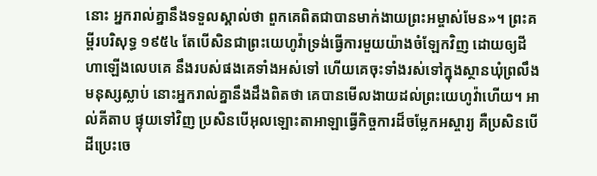នោះ អ្នករាល់គ្នានឹងទទួលស្គាល់ថា ពួកគេពិតជាបានមាក់ងាយព្រះអម្ចាស់មែន»។ ព្រះគម្ពីរបរិសុទ្ធ ១៩៥៤ តែបើសិនជាព្រះយេហូវ៉ាទ្រង់ធ្វើការមួយយ៉ាងចំឡែកវិញ ដោយឲ្យដីហាឡើងលេបគេ នឹងរបស់ផងគេទាំងអស់ទៅ ហើយគេចុះទាំងរស់ទៅក្នុងស្ថានឃុំព្រលឹងមនុស្សស្លាប់ នោះអ្នករាល់គ្នានឹងដឹងពិតថា គេបានមើលងាយដល់ព្រះយេហូវ៉ាហើយ។ អាល់គីតាប ផ្ទុយទៅវិញ ប្រសិនបើអុលឡោះតាអាឡាធ្វើកិច្ចការដ៏ចម្លែកអស្ចារ្យ គឺប្រសិនបើដីប្រេះចេ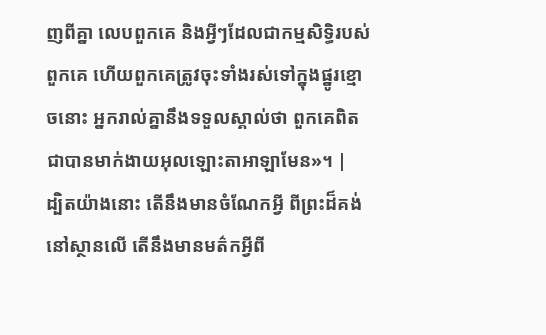ញពីគ្នា លេបពួកគេ និងអ្វីៗដែលជាកម្មសិទ្ធិរបស់ពួកគេ ហើយពួកគេត្រូវចុះទាំងរស់ទៅក្នុងផ្នូរខ្មោចនោះ អ្នករាល់គ្នានឹងទទួលស្គាល់ថា ពួកគេពិតជាបានមាក់ងាយអុលឡោះតាអាឡាមែន»។ |
ដ្បិតយ៉ាងនោះ តើនឹងមានចំណែកអ្វី ពីព្រះដ៏គង់នៅស្ថានលើ តើនឹងមានមត៌កអ្វីពី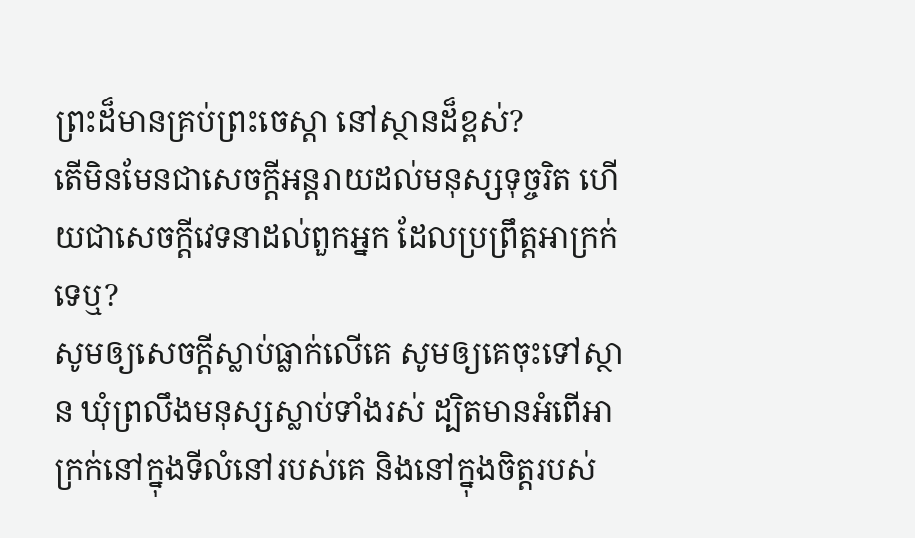ព្រះដ៏មានគ្រប់ព្រះចេស្តា នៅស្ថានដ៏ខ្ពស់?
តើមិនមែនជាសេចក្ដីអន្តរាយដល់មនុស្សទុច្ចរិត ហើយជាសេចក្ដីវេទនាដល់ពួកអ្នក ដែលប្រព្រឹត្តអាក្រក់ទេឬ?
សូមឲ្យសេចក្ដីស្លាប់ធ្លាក់លើគេ សូមឲ្យគេចុះទៅស្ថាន ឃុំព្រលឹងមនុស្សស្លាប់ទាំងរស់ ដ្បិតមានអំពើអាក្រក់នៅក្នុងទីលំនៅរបស់គេ និងនៅក្នុងចិត្តរបស់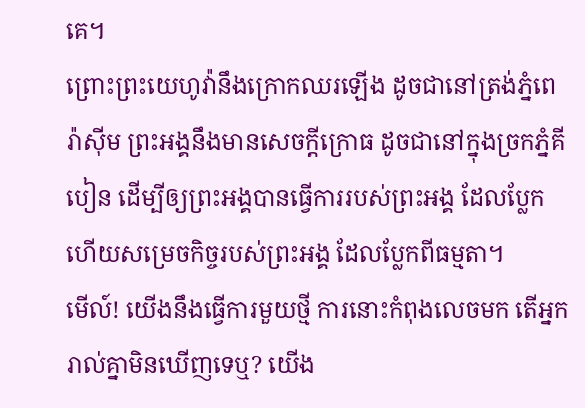គេ។
ព្រោះព្រះយេហូវ៉ានឹងក្រោកឈរឡើង ដូចជានៅត្រង់ភ្នំពេរ៉ាស៊ីម ព្រះអង្គនឹងមានសេចក្ដីក្រោធ ដូចជានៅក្នុងច្រកភ្នំគីបៀន ដើម្បីឲ្យព្រះអង្គបានធ្វើការរបស់ព្រះអង្គ ដែលប្លែក ហើយសម្រេចកិច្ចរបស់ព្រះអង្គ ដែលប្លែកពីធម្មតា។
មើល៍! យើងនឹងធ្វើការមួយថ្មី ការនោះកំពុងលេចមក តើអ្នករាល់គ្នាមិនឃើញទេឬ? យើង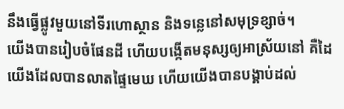នឹងធ្វើផ្លូវមួយនៅទីរហោស្ថាន និងទន្លេនៅសមុទ្រខ្សាច់។
យើងបានរៀបចំផែនដី ហើយបង្កើតមនុស្សឲ្យអាស្រ័យនៅ គឺដៃយើងដែលបានលាតផ្ទៃមេឃ ហើយយើងបានបង្គាប់ដល់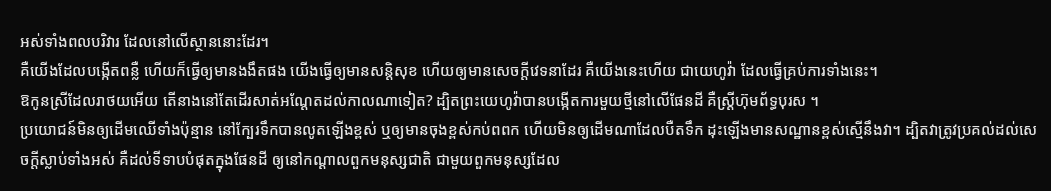អស់ទាំងពលបរិវារ ដែលនៅលើស្ថាននោះដែរ។
គឺយើងដែលបង្កើតពន្លឺ ហើយក៏ធ្វើឲ្យមានងងឹតផង យើងធ្វើឲ្យមានសន្តិសុខ ហើយឲ្យមានសេចក្ដីវេទនាដែរ គឺយើងនេះហើយ ជាយេហូវ៉ា ដែលធ្វើគ្រប់ការទាំងនេះ។
ឱកូនស្រីដែលរាថយអើយ តើនាងនៅតែដើរសាត់អណ្តែតដល់កាលណាទៀត? ដ្បិតព្រះយេហូវ៉ាបានបង្កើតការមួយថ្មីនៅលើផែនដី គឺស្ត្រីហ៊ុមព័ទ្ធបុរស ។
ប្រយោជន៍មិនឲ្យដើមឈើទាំងប៉ុន្មាន នៅក្បែរទឹកបានលូតឡើងខ្ពស់ ឬឲ្យមានចុងខ្ពស់កប់ពពក ហើយមិនឲ្យដើមណាដែលបឺតទឹក ដុះឡើងមានសណ្ឋានខ្ពស់ស្មើនឹងវា។ ដ្បិតវាត្រូវប្រគល់ដល់សេចក្ដីស្លាប់ទាំងអស់ គឺដល់ទីទាបបំផុតក្នុងផែនដី ឲ្យនៅកណ្ដាលពួកមនុស្សជាតិ ជាមួយពួកមនុស្សដែល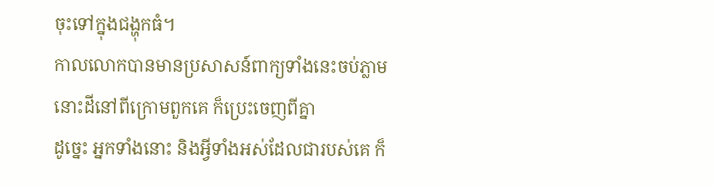ចុះទៅក្នុងជង្ហុកធំ។
កាលលោកបានមានប្រសាសន៍ពាក្យទាំងនេះចប់ភ្លាម នោះដីនៅពីក្រោមពួកគេ ក៏ប្រេះចេញពីគ្នា
ដូច្នេះ អ្នកទាំងនោះ និងអ្វីទាំងអស់ដែលជារបស់គេ ក៏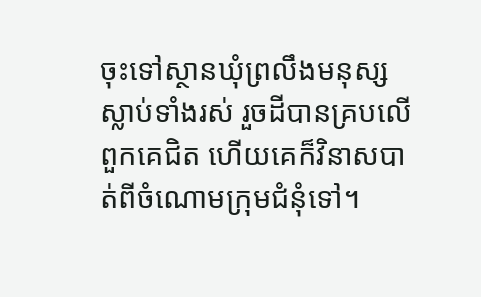ចុះទៅស្ថានឃុំព្រលឹងមនុស្សស្លាប់ទាំងរស់ រួចដីបានគ្របលើពួកគេជិត ហើយគេក៏វិនាសបាត់ពីចំណោមក្រុមជំនុំទៅ។